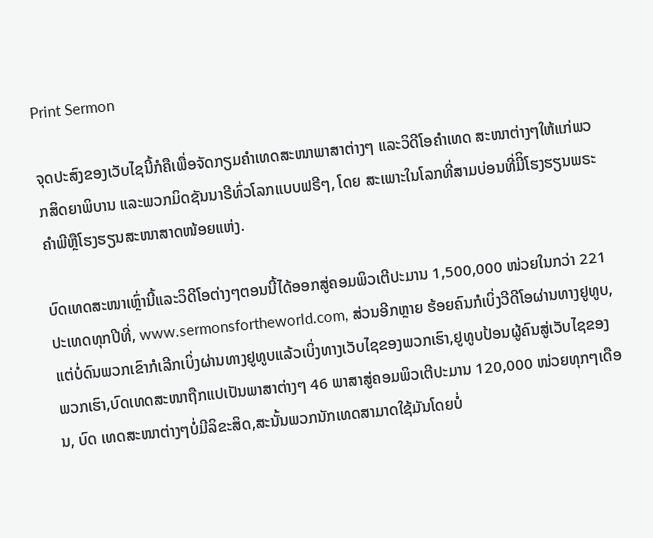Print Sermon

ຈຸດປະສົງຂອງເວັບໄຊນີ້ກໍຄືເພື່ອຈັດກຽມຄໍາເທດສະໜາພາສາຕ່າງໆ ແລະວິດີໂອຄໍາເທດ ສະໜາຕ່າງໆໃຫ້ແກ່ພວກສິດຍາພິບານ ແລະພວກມິດຊັນນາຣີທົ່ວໂລກແບບຟຣີໆ, ໂດຍ ສະເພາະໃນໂລກທີ່ສາມບ່ອນທີ່ມີິໂຮງຮຽນພຣະຄໍາພີຫຼືໂຮງຮຽນສະໜາສາດໜ້ອຍແຫ່ງ.

ບົດເທດສະໜາເຫຼົ່ານີ້ແລະວິດີໂອຕ່າງໆຕອນນີ້ໄດ້ອອກສູ່ຄອມພິວເຕີປະມານ 1,500,000 ໜ່ວຍໃນກວ່າ 221 ປະເທດທຸກປີທີ່, www.sermonsfortheworld.com, ສ່ວນອີກຫຼາຍ ຮ້ອຍຄົນກໍເບິ່ງວີດີໂອຜ່ານທາງຢູທູບ,ແຕ່ບໍ່ດົນພວກເຂົາກໍເລີກເບິ່ງຜ່ານທາງຢູທູບແລ້ວເບິ່ງທາງເວັບໄຊຂອງພວກເຮົາ,ຢູທູບປ້ອນຜູ້ຄົນສູ່ເວັບໄຊຂອງພວກເຮົາ,ບົດເທດສະໜາຖືກແປເປັນພາສາຕ່າງໆ 46 ພາສາສູ່ຄອມພິວເຕີປະມານ 120,000 ໜ່ວຍທຸກໆເດືອນ, ບົດ ເທດສະໜາຕ່າງໆບໍ່ມີລິຂະສິດ,ສະນັ້ນພວກນັກເທດສາມາດໃຊ້ມັນໂດຍບໍ່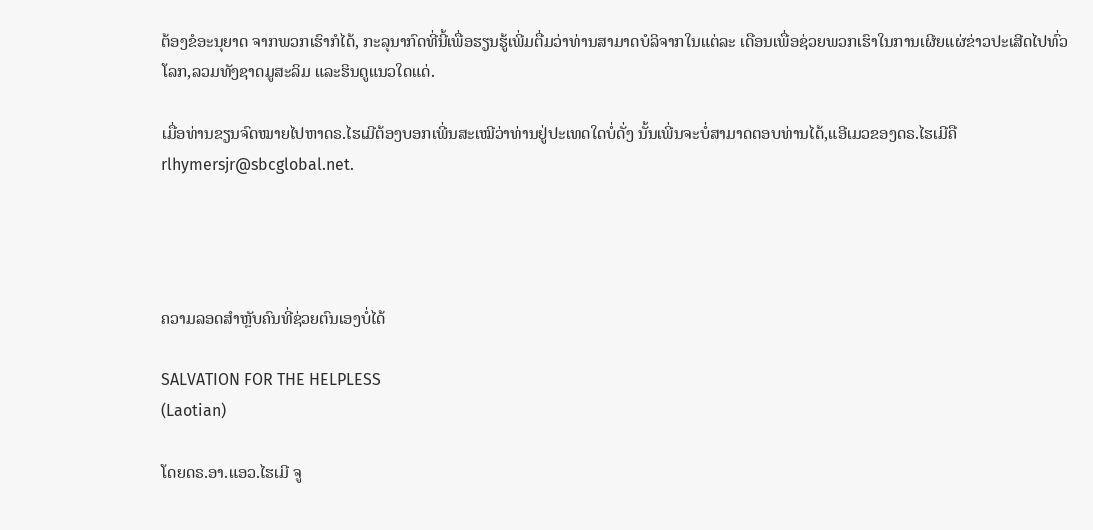ຕ້ອງຂໍອະນຸຍາດ ຈາກພວກເຮົາກໍໄດ້, ກະລຸນາກົດທີ່ນີ້ເພື່ອຮຽນຮູ້ເພີ່ມຕື່ມວ່າທ່ານສາມາດບໍລິຈາກໃນແຕ່ລະ ເດືອນເພື່ອຊ່ວຍພວກເຮົາໃນການເຜີຍແຜ່ຂ່າວປະເສີດໄປທົ່ວໂລກ,ລວມທັງຊາດມູສະລິມ ແລະຮິນດູແນວໃດແດ່.

ເມື່ອທ່ານຂຽນຈົດໝາຍໄປຫາດຣ.ໄຮເມີຕ້ອງບອກເພີ່ນສະເໝີວ່າທ່ານຢູ່ປະເທດໃດບໍ່ດັ່ງ ນັ້ນເພີ່ນຈະບໍ່ສາມາດຕອບທ່ານໄດ້,ແອີເມວຂອງດຣ.ໄຮເມີຄື rlhymersjr@sbcglobal.net.




ຄວາມລອດສໍາຫຼັບຄົນທີ່ຊ່ວຍຕົນເອງບໍ່ໄດ້

SALVATION FOR THE HELPLESS
(Laotian)

ໂດຍດຣ.ອາ.ແອວ.ໄຮເມີ ຈູ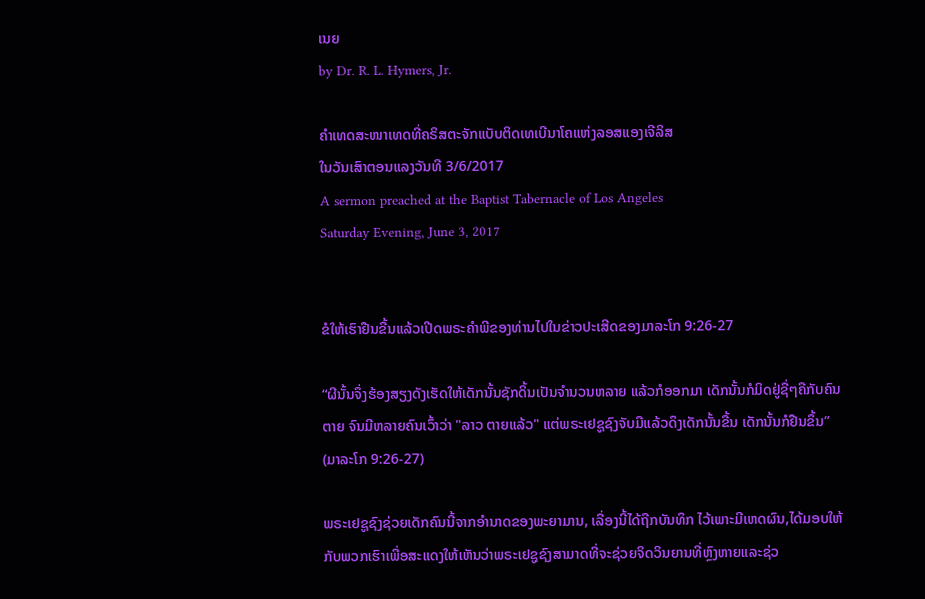ເນຍ
by Dr. R. L. Hymers, Jr.

ຄໍາເທດສະໜາເທດທີ່ຄຣິສຕະຈັກແບັບຕິດເທເບີນາໂຄແຫ່ງລອສແອງເຈີລິສ
ໃນວັນເສົາຕອນແລງວັນທີ 3/6/2017
A sermon preached at the Baptist Tabernacle of Los Angeles
Saturday Evening, June 3, 2017


ຂໍໃຫ້ເຮົາຢືນຂື້ນແລ້ວເປີດພຣະຄໍາພີຂອງທ່ານໄປໃນຂ່າວປະເສີດຂອງມາລະໂກ 9:26-27

“ຜີນັ້ນຈຶ່ງຮ້ອງສຽງດັງເຮັດໃຫ້ເດັກນັ້ນຊັກດິ້ນເປັນຈຳນວນຫລາຍ ແລ້ວກໍອອກມາ ເດັກນັ້ນກໍມິດຢູ່ຊື່ໆຄືກັບຄົນຕາຍ ຈົນມີຫລາຍຄົນເວົ້າວ່າ "ລາວ ຕາຍແລ້ວ" ແຕ່ພຣະເຢຊູຊົງຈັບມືແລ້ວດຶງເດັກນັ້ນຂື້ນ ເດັກນັ້ນກໍຢືນຂຶ້ນ” (ມາລະໂກ 9:26-27)

ພຣະເຢຊູຊົງຊ່ວຍເດັກຄົນນີ້ຈາກອໍານາດຂອງພະຍາມານ, ເລື່ອງນີ້ໄດ້ຖືກບັນທຶກ ໄວ້ເພາະມີເຫດຜົນ,ໄດ້ມອບໃຫ້ກັບພວກເຮົາເພື່ອສະແດງໃຫ້ເຫັນວ່າພຣະເຢຊູຊົງສາມາດທີ່ຈະຊ່ວຍຈິດວິນຍານທີ່ຫຼົງຫາຍແລະຊ່ວ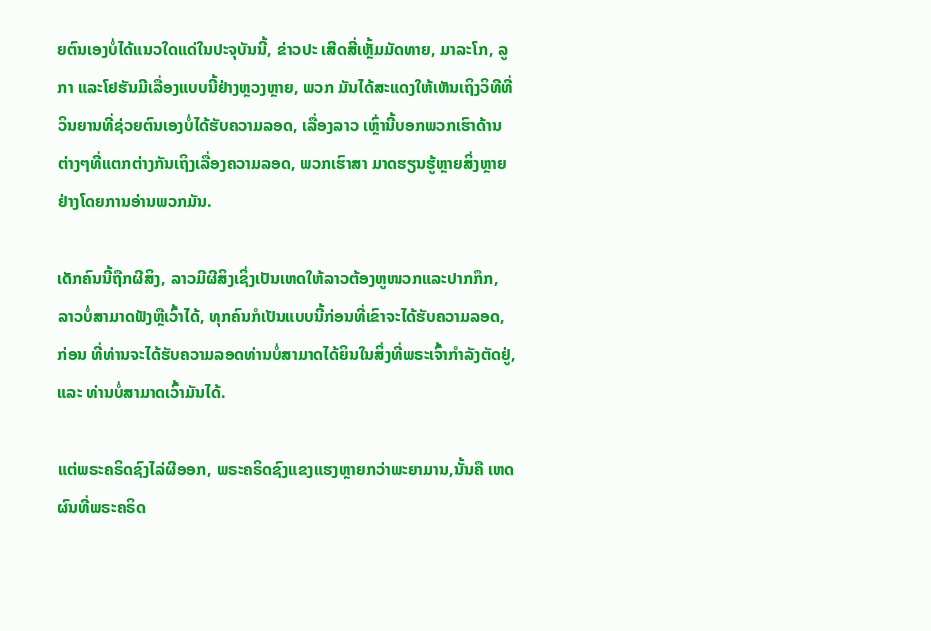ຍຕົນເອງບໍ່ໄດ້ແນວໃດແດ່ໃນປະຈຸບັນນີ້, ຂ່າວປະ ເສີດສີ່ເຫຼັ້ມມັດທາຍ, ມາລະໂກ, ລູກາ ແລະໂຢຮັນມີເລື່ອງແບບນີ້ຢ່າງຫຼວງຫຼາຍ, ພວກ ມັນໄດ້ສະແດງໃຫ້ເຫັນເຖິງວິທີທີ່ວິນຍານທີ່ຊ່ວຍຕົນເອງບໍ່ໄດ້ຮັບຄວາມລອດ, ເລື່ອງລາວ ເຫຼົ່ານີ້ບອກພວກເຮົາດ້ານຕ່າງໆທີ່ແຕກຕ່າງກັນເຖິງເລື່ອງຄວາມລອດ, ພວກເຮົາສາ ມາດຮຽນຮູ້ຫຼາຍສິ່ງຫຼາຍຢ່າງໂດຍການອ່ານພວກມັນ.

ເດັກຄົນນີ້ຖືກຜີສິງ, ລາວມີຜີສິງເຊິ່ງເປັນເຫດໃຫ້ລາວຕ້ອງຫູໜວກແລະປາກກຶກ, ລາວບໍ່ສາມາດຟັງຫຼືເວົ້າໄດ້, ທຸກຄົນກໍເປັນແບບນີ້ກ່ອນທີ່ເຂົາຈະໄດ້ຮັບຄວາມລອດ, ກ່ອນ ທີ່ທ່ານຈະໄດ້ຮັບຄວາມລອດທ່ານບໍ່ສາມາດໄດ້ຍິນໃນສິ່ງທີ່ພຣະເຈົ້າກໍາລັງຕັດຢູ່, ແລະ ທ່ານບໍ່ສາມາດເວົ້າມັນໄດ້.

ແຕ່ພຣະຄຣິດຊົງໄລ່ຜີອອກ, ພຣະຄຣິດຊົງແຂງແຮງຫຼາຍກວ່າພະຍາມານ,ນັ້ນຄື ເຫດຜົນທີ່ພຣະຄຣິດ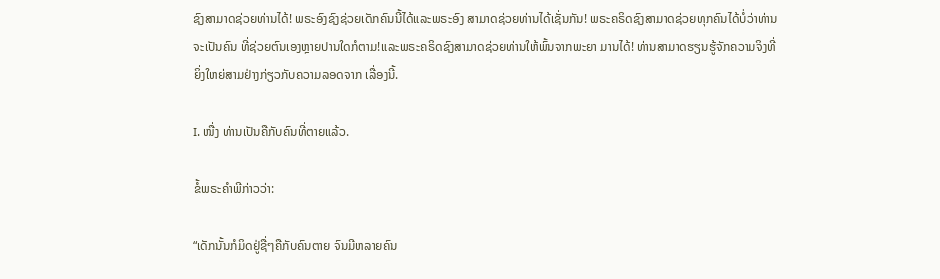ຊົງສາມາດຊ່ວຍທ່ານໄດ້! ພຣະອົງຊົງຊ່ວຍເດັກຄົນນີ້ໄດ້ແລະພຣະອົງ ສາມາດຊ່ວຍທ່ານໄດ້ເຊັ່ນກັນ! ພຣະຄຣິດຊົງສາມາດຊ່ວຍທຸກຄົນໄດ້ບໍ່ວ່າທ່ານຈະເປັນຄົນ ທີ່ຊ່ວຍຕົນເອງຫຼາຍປານໃດກໍຕາມ!ແລະພຣະຄຣິດຊົງສາມາດຊ່ວຍທ່ານໃຫ້ພົ້ນຈາກພະຍາ ມານໄດ້! ທ່ານສາມາດຮຽນຮູ້ຈັກຄວາມຈິງທີ່ຍິ່ງໃຫຍ່ສາມຢ່າງກ່ຽວກັບຄວາມລອດຈາກ ເລື່ອງນີ້.

I. ໜື່ງ ທ່ານເປັນຄືກັບຄົນທີ່ຕາຍແລ້ວ.

ຂໍ້ພຣະຄໍາພີກ່າວວ່າ:

“ເດັກນັ້ນກໍມິດຢູ່ຊື່ໆຄືກັບຄົນຕາຍ ຈົນມີຫລາຍຄົນ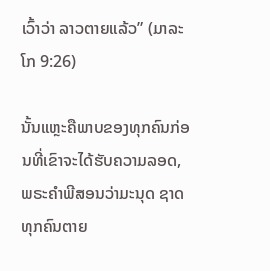ເວົ້າວ່າ ລາວຕາຍແລ້ວ” (ມາລະໂກ 9:26)

ນັ້ນແຫຼະຄືພາບຂອງທຸກຄົນກ່ອນທີ່ເຂົາຈະໄດ້ຮັບຄວາມລອດ, ພຣະຄໍາພີສອນວ່າມະນຸດ ຊາດທຸກຄົນຕາຍ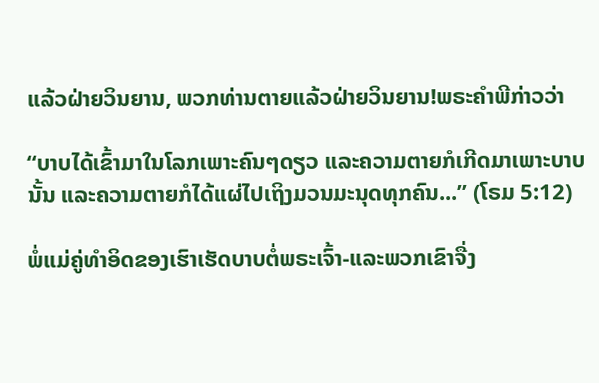ແລ້ວຝ່າຍວິນຍານ, ພວກທ່ານຕາຍແລ້ວຝ່າຍວິນຍານ!ພຣະຄໍາພີກ່າວວ່າ

“ບາບໄດ້ເຂົ້າມາໃນໂລກເພາະຄົນໆດຽວ ແລະຄວາມຕາຍກໍເກີດມາເພາະບາບນັ້ນ ແລະຄວາມຕາຍກໍໄດ້ແຜ່ໄປເຖິງມວນມະນຸດທຸກຄົນ...” (ໂຣມ 5:12)

ພໍ່ແມ່ຄູ່ທໍາອິດຂອງເຮົາເຮັດບາບຕໍ່ພຣະເຈົ້າ-ແລະພວກເຂົາຈື່ງ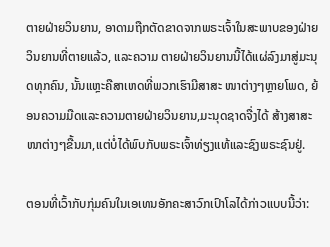ຕາຍຝ່າຍວິນຍານ, ອາດາມຖືກຕັດຂາດຈາກພຣະເຈົ້າໃນສະພາບຂອງຝ່າຍວິນຍານທີ່ຕາຍແລ້ວ, ແລະຄວາມ ຕາຍຝ່າຍວິນຍານນີ້ໄດ້ແຜ່ລົງມາສູ່ມະນຸດທຸກຄົນ, ນັ້ນແຫຼະຄືສາເຫດທີ່ພວກເຮົາມີສາສະ ໜາຕ່າງໆຫຼາຍໂພດ, ຍ້ອນຄວາມມືດແລະຄວາມຕາຍຝ່າຍວິນຍານ,ມະນຸດຊາດຈື່ງໄດ້ ສ້າງສາສະໜາຕ່າງໆຂື້ນມາ,ແຕ່ບໍ່ໄດ້ພົບກັບພຣະເຈົ້າທ່ຽງແທ້ແລະຊົງພຣະຊົນຢູ່.

ຕອນທີ່ເວົ້າກັບກຸ່ມຄົນໃນເອເທນອັກຄະສາວົກເປົາໂລໄດ້ກ່າວແບບນີ້ວ່າ: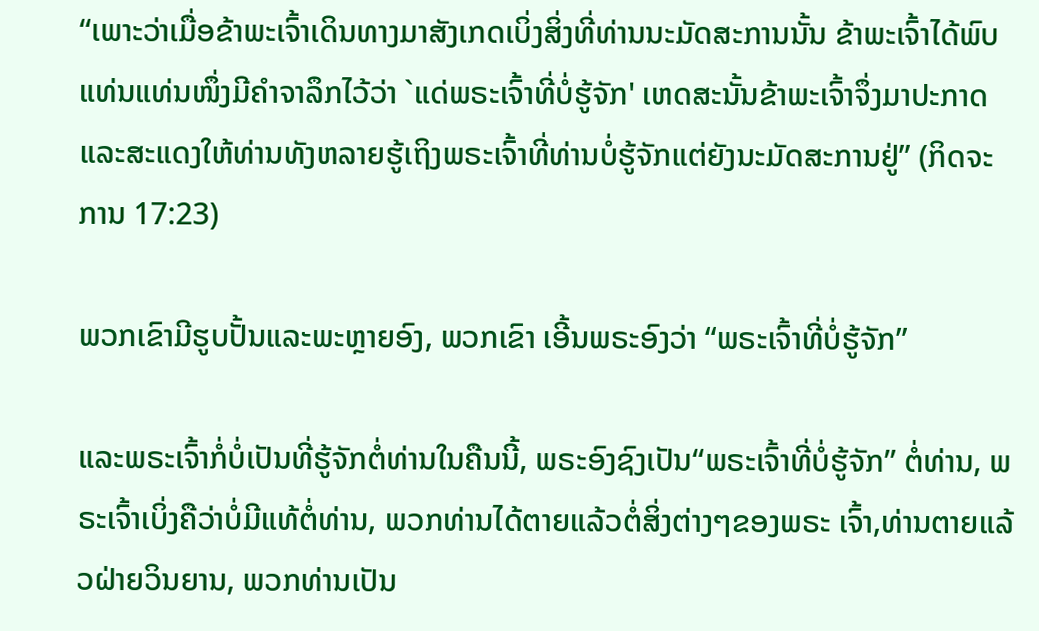“ເພາະວ່າເມື່ອຂ້າພະເຈົ້າເດິນທາງມາສັງເກດເບິ່ງສິ່ງທີ່ທ່ານນະມັດສະການນັ້ນ ຂ້າພະເຈົ້າໄດ້ພົບແທ່ນແທ່ນໜຶ່ງມີຄຳຈາລຶກໄວ້ວ່າ `ແດ່ພຣະເຈົ້າທີ່ບໍ່ຮູ້ຈັກ' ເຫດສະນັ້ນຂ້າພະເຈົ້າຈຶ່ງມາປະກາດ ແລະສະແດງໃຫ້ທ່ານທັງຫລາຍຮູ້ເຖິງພຣະເຈົ້າທີ່ທ່ານບໍ່ຮູ້ຈັກແຕ່ຍັງນະມັດສະການຢູ່” (ກິດຈະການ 17:23)

ພວກເຂົາມີຮູບປັ້ນແລະພະຫຼາຍອົງ, ພວກເຂົາ ເອີ້ນພຣະອົງວ່າ “ພຣະເຈົ້າທີ່ບໍ່ຮູ້ຈັກ”

ແລະພຣະເຈົ້າກໍ່ບໍ່ເປັນທີ່ຮູ້ຈັກຕໍ່ທ່ານໃນຄືນນີ້, ພຣະອົງຊົງເປັນ“ພຣະເຈົ້າທີ່ບໍ່ຮູ້ຈັກ” ຕໍ່ທ່ານ, ພຣະເຈົ້າເບິ່ງຄືວ່າບໍ່ມີແທ້ຕໍ່ທ່ານ, ພວກທ່ານໄດ້ຕາຍແລ້ວຕໍ່ສິ່ງຕ່າງໆຂອງພຣະ ເຈົ້າ,ທ່ານຕາຍແລ້ວຝ່າຍວິນຍານ, ພວກທ່ານເປັນ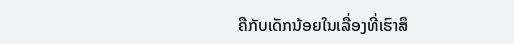ຄືກັບເດັກນ້ອຍໃນເລື່ອງທີ່ເຮົາສຶ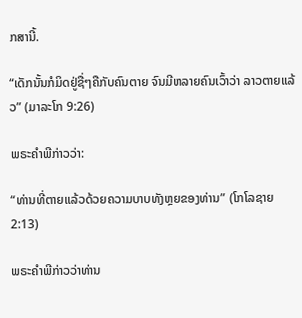ກສານີ້.

“ເດັກນັ້ນກໍມິດຢູ່ຊື່ໆຄືກັບຄົນຕາຍ ຈົນມີຫລາຍຄົນເວົ້າວ່າ ລາວຕາຍແລ້ວ” (ມາລະໂກ 9:26)

ພຣະຄໍາພີກ່າວວ່າ:

“ທ່ານທີ່ຕາຍແລ້ວດ້ວຍຄວາມບາບທັງຫຼຍຂອງທ່ານ” (ໂກໂລຊາຍ 2:13)

ພຣະຄໍາພີກ່າວວ່າທ່ານ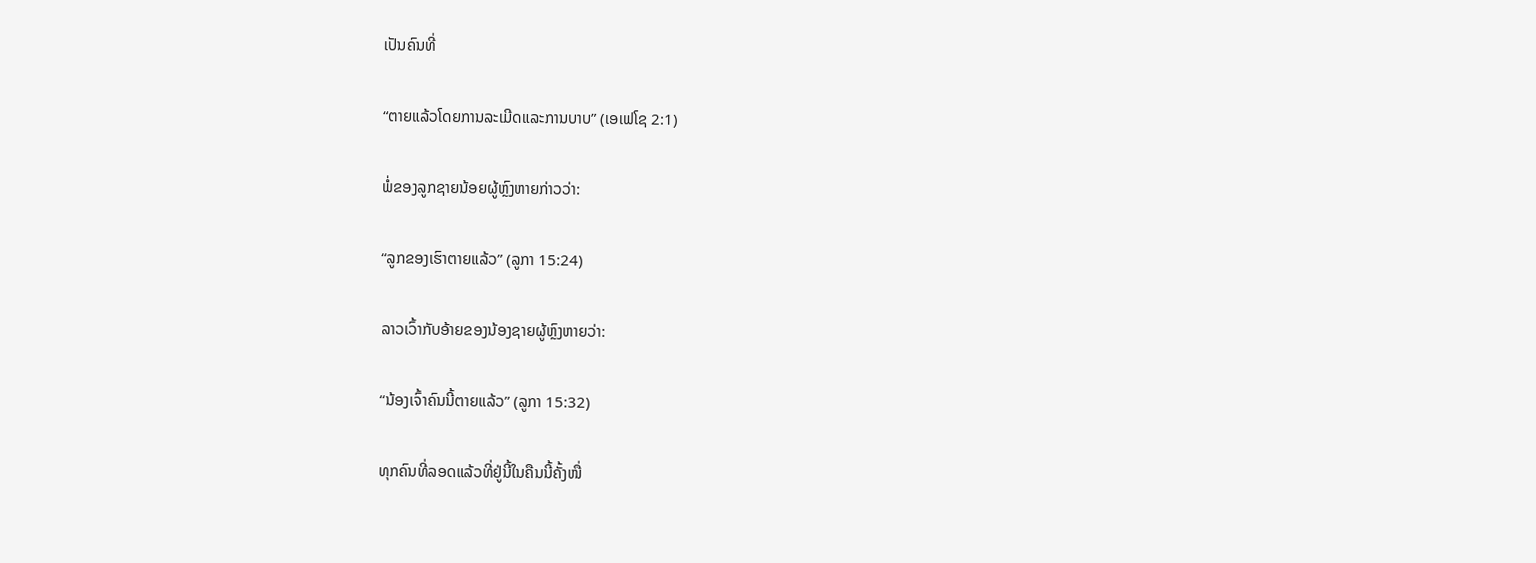ເປັນຄົນທີ່

“ຕາຍແລ້ວໂດຍການລະເມີດແລະການບາບ” (ເອເຟໂຊ 2:1)

ພໍ່ຂອງລູກຊາຍນ້ອຍຜູ້ຫຼົງຫາຍກ່າວວ່າ:

“ລູກຂອງເຮົາຕາຍແລ້ວ” (ລູກາ 15:24)

ລາວເວົ້າກັບອ້າຍຂອງນ້ອງຊາຍຜູ້ຫຼົງຫາຍວ່າ:

“ນ້ອງເຈົ້າຄົນນີ້ຕາຍແລ້ວ” (ລູກາ 15:32)

ທຸກຄົນທີ່ລອດແລ້ວທີ່ຢູ່ນີ້ໃນຄືນນີ້ຄັ້ງໜື່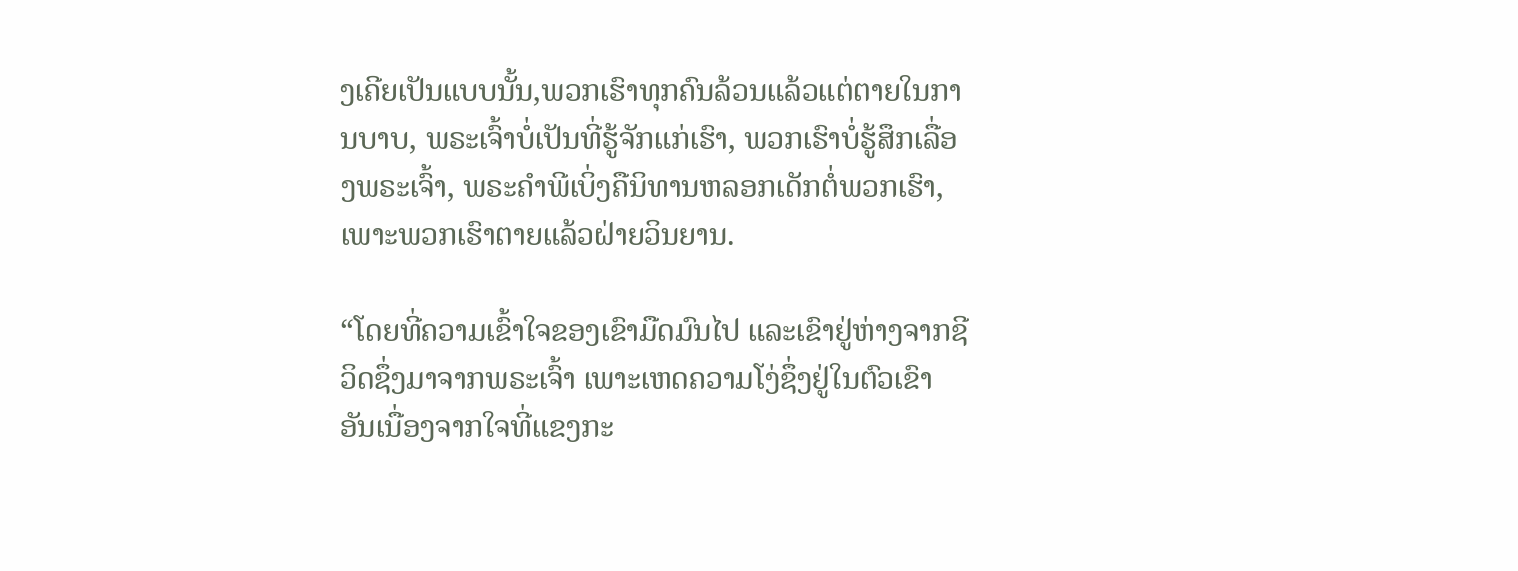ງເຄີຍເປັນແບບນັ້ນ,ພວກເຮົາທຸກຄົນລ້ວນແລ້ວແຕ່ຕາຍໃນການບາບ, ພຣະເຈົ້າບໍ່ເປັນທີ່ຮູ້ຈັກແກ່ເຮົາ, ພວກເຮົາບໍ່ຮູ້ສຶກເລື່ອງພຣະເຈົ້າ, ພຣະຄໍາພີເບິ່ງຄືນິທານຫລອກເດັກຕໍ່ພວກເຮົາ,ເພາະພວກເຮົາຕາຍແລ້ວຝ່າຍວິນຍານ.

“ໂດຍທີ່ຄວາມເຂົ້າໃຈຂອງເຂົາມືດມົນໄປ ແລະເຂົາຢູ່ຫ່າງຈາກຊີວິດຊຶ່ງມາຈາກພຣະເຈົ້າ ເພາະເຫດຄວາມໂງ່ຊຶ່ງຢູ່ໃນຕົວເຂົາ ອັນເນື່ອງຈາກໃຈທີ່ແຂງກະ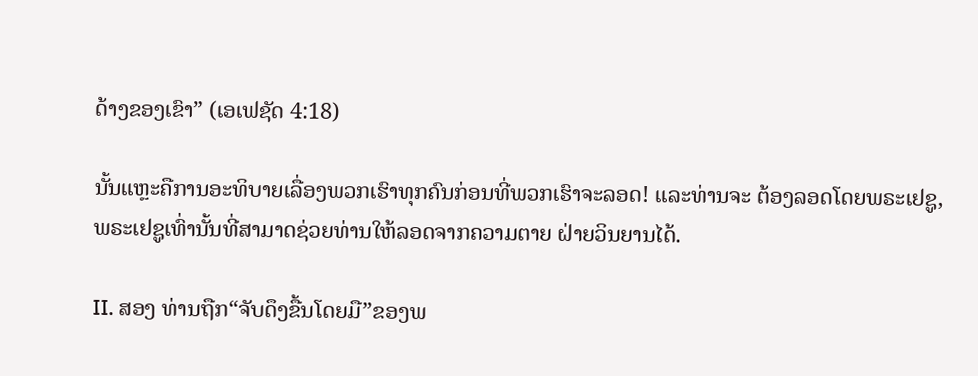ດ້າງຂອງເຂົາ” (ເອເຟຊັດ 4:18)

ນັ້ນແຫຼະຄືການອະທິບາຍເລື່ອງພວກເຮົາທຸກຄົນກ່ອນທີ່ພວກເຮົາຈະລອດ! ແລະທ່ານຈະ ຕ້ອງລອດໂດຍພຣະເຢຊູ, ພຣະເຢຊູເທົ່ານັ້ນທີ່ສາມາດຊ່ວຍທ່ານໃຫ້ລອດຈາກຄວາມຕາຍ ຝ່າຍວິນຍານໄດ້.

II. ສອງ ທ່ານຖືກ“ຈັບດຶງຂື້ນໂດຍມື”ຂອງພ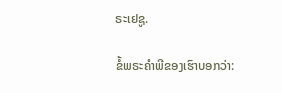ຣະເຢຊູ.

ຂໍ້ພຣະຄໍາພີຂອງເຮົາບອກວ່າ: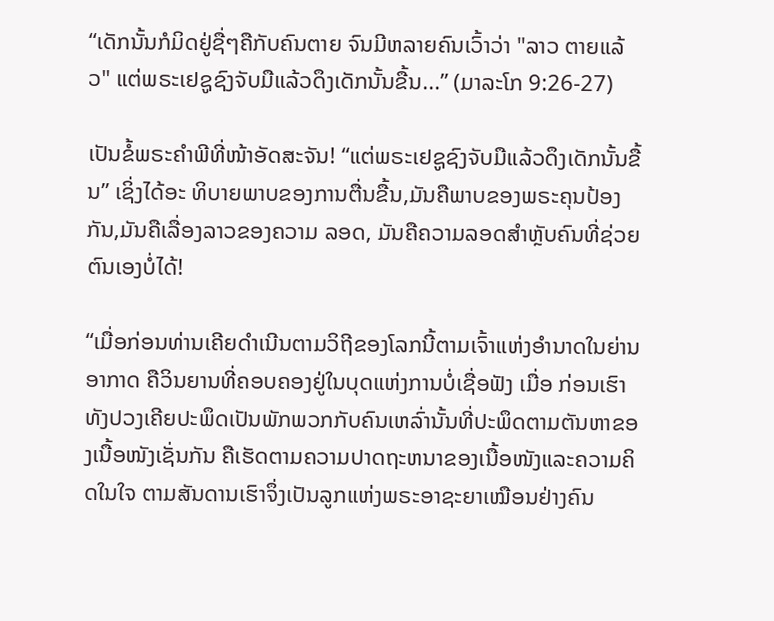“ເດັກນັ້ນກໍມິດຢູ່ຊື່ໆຄືກັບຄົນຕາຍ ຈົນມີຫລາຍຄົນເວົ້າວ່າ "ລາວ ຕາຍແລ້ວ" ແຕ່ພຣະເຢຊູຊົງຈັບມືແລ້ວດຶງເດັກນັ້ນຂື້ນ...” (ມາລະໂກ 9:26-27)

ເປັນຂໍ້ພຣະຄໍາພີທີ່ໜ້າອັດສະຈັນ! “ແຕ່ພຣະເຢຊູຊົງຈັບມືແລ້ວດຶງເດັກນັ້ນຂື້ນ” ເຊິ່ງໄດ້ອະ ທິບາຍພາບຂອງການຕື່ນຂື້ນ,ມັນຄືພາບຂອງພຣະຄຸນປ້ອງກັນ,ມັນຄືເລື່ອງລາວຂອງຄວາມ ລອດ, ມັນຄືຄວາມລອດສໍາຫຼັບຄົນທີ່ຊ່ວຍຕົນເອງບໍ່ໄດ້!

“ເມື່ອກ່ອນທ່ານເຄີຍດຳເນີນຕາມວິຖີຂອງໂລກນີ້ຕາມເຈົ້າແຫ່ງອຳນາດໃນຍ່ານອາກາດ ຄືວິນຍານທີ່ຄອບຄອງຢູ່ໃນບຸດແຫ່ງການບໍ່ເຊື່ອຟັງ ເມື່ອ ກ່ອນເຮົາທັງປວງເຄີຍປະພຶດເປັນພັກພວກກັບຄົນເຫລົ່ານັ້ນທີ່ປະພຶດຕາມຕັນຫາຂອງເນື້ອໜັງເຊັ່ນກັນ ຄືເຮັດຕາມຄວາມປາດຖະຫນາຂອງເນື້ອໜັງແລະຄວາມຄິດໃນໃຈ ຕາມສັນດານເຮົາຈຶ່ງເປັນລູກແຫ່ງພຣະອາຊະຍາເໝືອນຢ່າງຄົນ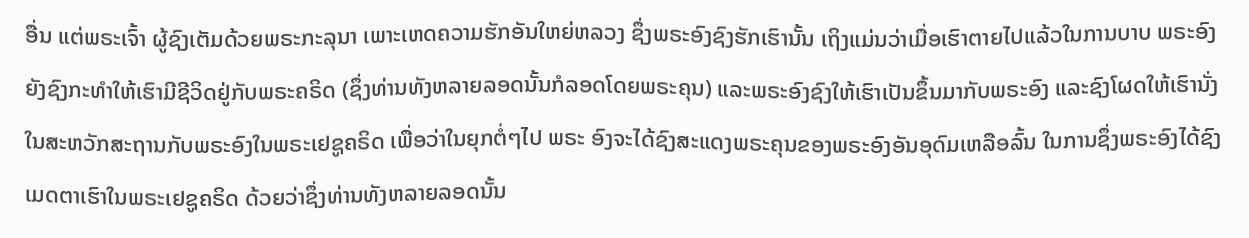ອື່ນ ແຕ່ພຣະເຈົ້າ ຜູ້ຊົງເຕັມດ້ວຍພຣະກະລຸນາ ເພາະເຫດຄວາມຮັກອັນໃຫຍ່ຫລວງ ຊຶ່ງພຣະອົງຊົງຮັກເຮົານັ້ນ ເຖິງແມ່ນວ່າເມື່ອເຮົາຕາຍໄປແລ້ວໃນການບາບ ພຣະອົງຍັງຊົງກະທຳໃຫ້ເຮົາມີຊີວິດຢູ່ກັບພຣະຄຣິດ (ຊຶ່ງທ່ານທັງຫລາຍລອດນັ້ນກໍລອດໂດຍພຣະຄຸນ) ແລະພຣະອົງຊົງໃຫ້ເຮົາເປັນຂຶ້ນມາກັບພຣະອົງ ແລະຊົງໂຜດໃຫ້ເຮົານັ່ງໃນສະຫວັກສະຖານກັບພຣະອົງໃນພຣະເຢຊູຄຣິດ ເພື່ອວ່າໃນຍຸກຕໍ່ໆໄປ ພຣະ ອົງຈະໄດ້ຊົງສະແດງພຣະຄຸນຂອງພຣະອົງອັນອຸດົມເຫລືອລົ້ນ ໃນການຊຶ່ງພຣະອົງໄດ້ຊົງເມດຕາເຮົາໃນພຣະເຢຊູຄຣິດ ດ້ວຍວ່າຊຶ່ງທ່ານທັງຫລາຍລອດນັ້ນ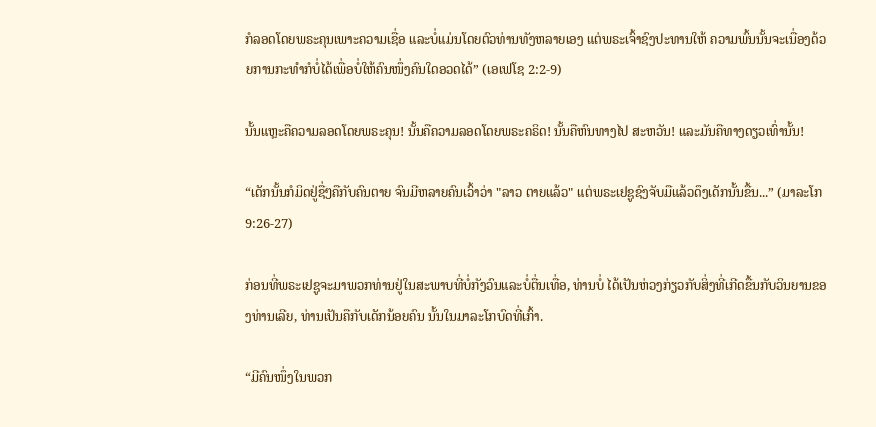ກໍລອດໂດຍພຣະຄຸນເພາະຄວາມເຊື່ອ ແລະບໍ່ແມ່ນໂດຍຕົວທ່ານທັງຫລາຍເອງ ແຕ່ພຣະເຈົ້າຊົງປະທານໃຫ້ ຄວາມພົ້ນນັ້ນຈະເນື່ອງດ້ວຍການກະທຳກໍບໍ່ໄດ້ເພື່ອບໍ່ໃຫ້ຄົນໜຶ່ງຄົນໃດອວດໄດ້” (ເອເຟໂຊ 2:2-9)

ນັ້ນແຫຼະຄືຄວາມລອດໂດຍພຣະຄຸນ! ນັ້ນຄືຄວາມລອດໂດຍພຣະຄຣິດ! ນັ້ນຄືຫົນທາງໄປ ສະຫວັນ! ແລະມັນຄືທາງດຽວເທົ່ານັ້ນ!

“ເດັກນັ້ນກໍມິດຢູ່ຊື່ໆຄືກັບຄົນຕາຍ ຈົນມີຫລາຍຄົນເວົ້າວ່າ "ລາວ ຕາຍແລ້ວ" ແຕ່ພຣະເຢຊູຊົງຈັບມືແລ້ວດຶງເດັກນັ້ນຂື້ນ...” (ມາລະໂກ 9:26-27)

ກ່ອນທີ່ພຣະເຢຊູຈະມາພວກທ່ານຢູ່ໃນສະພາບທີ່ບໍ່ກັງວົນແລະບໍ່ຕື່ນເທື່ອ, ທ່ານບໍ່ ໄດ້ເປັນຫ່ວງກ່ຽວກັບສິ່ງທີ່ເກີດຂື້ນກັບວິນຍານຂອງທ່ານເລີຍ, ທ່ານເປັນຄືກັບເດັກນ້ອຍຄົນ ນັ້ນໃນມາລະໂກບົດທີ່ເກົ້າ.

“ມີຄົນໜຶ່ງໃນພວກ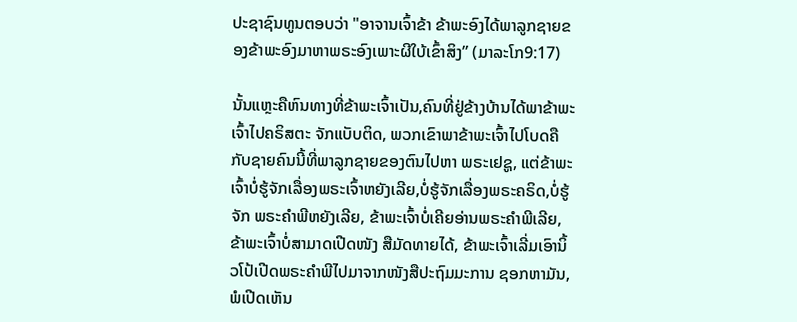ປະຊາຊົນທູນຕອບວ່າ "ອາຈານເຈົ້າຂ້າ ຂ້າພະອົງໄດ້ພາລູກຊາຍຂອງຂ້າພະອົງມາຫາພຣະອົງເພາະຜີໃບ້ເຂົ້າສິງ” (ມາລະໂກ9:17)

ນັ້ນແຫຼະຄືຫົນທາງທີ່ຂ້າພະເຈົ້າເປັນ,ຄົນທີ່ຢູ່ຂ້າງບ້ານໄດ້ພາຂ້າພະເຈົ້າໄປຄຣິສຕະ ຈັກແບັບຕິດ, ພວກເຂົາພາຂ້າພະເຈົ້າໄປໂບດຄືກັບຊາຍຄົນນີ້ທີ່ພາລູກຊາຍຂອງຕົນໄປຫາ ພຣະເຢຊູ, ແຕ່ຂ້າພະເຈົ້າບໍ່ຮູ້ຈັກເລື່ອງພຣະເຈົ້າຫຍັງເລີຍ,ບໍ່ຮູ້ຈັກເລື່ອງພຣະຄຣິດ,ບໍ່ຮູ້ຈັກ ພຣະຄໍາພີຫຍັງເລີຍ, ຂ້າພະເຈົ້າບໍ່ເຄີຍອ່ານພຣະຄໍາພີເລີຍ, ຂ້າພະເຈົ້າບໍ່ສາມາດເປີດໜັງ ສືມັດທາຍໄດ້, ຂ້າພະເຈົ້າເລີ່ມເອົານິ້ວໂປ້ເປີດພຣະຄໍາພີໄປມາຈາກໜັງສືປະຖົມມະການ ຊອກຫາມັນ, ພໍເປີດເຫັນ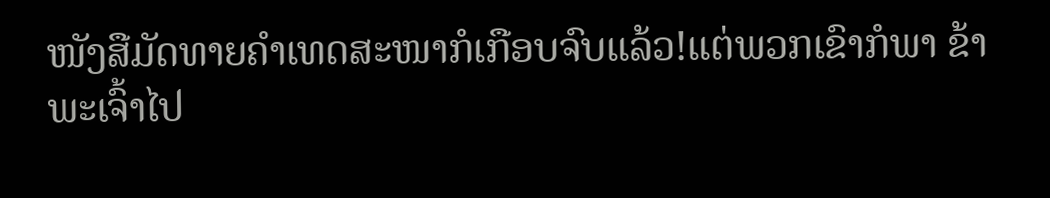ໜັງສືມັດທາຍຄໍາເທດສະໜາກໍເກືອບຈົບແລ້ວ!ແຕ່ພວກເຂົາກໍພາ ຂ້າພະເຈົ້າໄປ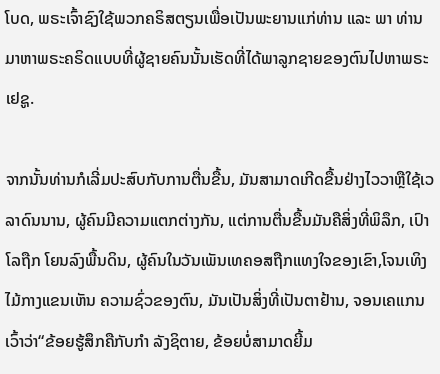ໂບດ, ພຣະເຈົ້າຊົງໃຊ້ພວກຄຣິສຕຽນເພື່ອເປັນພະຍານແກ່ທ່ານ ແລະ ພາ ທ່ານມາຫາພຣະຄຣິດແບບທີ່ຜູ້ຊາຍຄົນນັ້ນເຮັດທີ່ໄດ້ພາລູກຊາຍຂອງຕົນໄປຫາພຣະເຢຊູ.

ຈາກນັ້ນທ່ານກໍເລີ່ມປະສົບກັບການຕື່ນຂື້ນ, ມັນສາມາດເກີດຂື້ນຢ່າງໄວວາຫຼືໃຊ້ເວ ລາດົນນານ, ຜູ້ຄົນມີຄວາມແຕກຕ່າງກັນ, ແຕ່ການຕື່ນຂື້ນມັນຄືສິ່ງທີ່ພິລຶກ, ເປົາໂລຖືກ ໂຍນລົງພື້ນດິນ, ຜູ້ຄົນໃນວັນເພັນເທຄອສຖືກແທງໃຈຂອງເຂົາ,ໂຈນເທິງໄມ້ກາງແຂນເຫັນ ຄວາມຊົ່ວຂອງຕົນ, ມັນເປັນສິ່ງທີ່ເປັນຕາຢ້ານ, ຈອນເຄແກນເວົ້າວ່າ“ຂ້ອຍຮູ້ສຶກຄືກັບກໍາ ລັງຊິຕາຍ, ຂ້ອຍບໍ່ສາມາດຍີ້ມ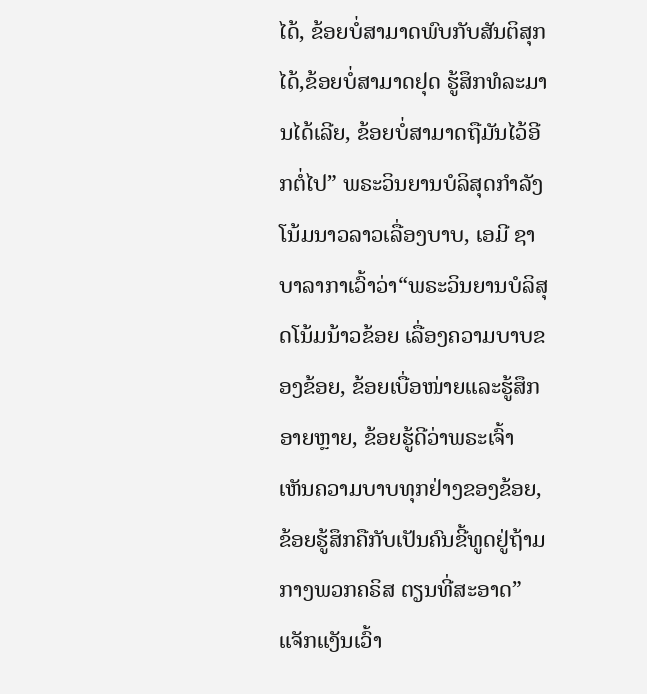ໄດ້, ຂ້ອຍບໍ່ສາມາດພົບກັບສັນຕິສຸກໄດ້,ຂ້ອຍບໍ່ສາມາດຢຸດ ຮູ້ສຶກທໍລະມານໄດ້ເລີຍ, ຂ້ອຍບໍ່ສາມາດຖືມັນໄວ້ອີກຕໍ່ໄປ” ພຣະວິນຍານບໍລິສຸດກໍາລັງ ໂນ້ມນາວລາວເລື່ອງບາບ, ເອມີ ຊາບາລາກາເວົ້າວ່າ“ພຣະວິນຍານບໍລິສຸດໂນ້ມນ້າວຂ້ອຍ ເລື່ອງຄວາມບາບຂອງຂ້ອຍ, ຂ້ອຍເບື່ອໜ່າຍແລະຮູ້ສຶກອາຍຫຼາຍ, ຂ້ອຍຮູ້ດີວ່າພຣະເຈົ້າ ເຫັນຄວາມບາບທຸກຢ່າງຂອງຂ້ອຍ, ຂ້ອຍຮູ້ສຶກຄືກັບເປັນຄົນຂີ້ທູດຢູ່ຖ້າມກາງພວກຄຣິສ ຕຽນທີ່ສະອາດ” ແຈັກແງັນເວົ້າ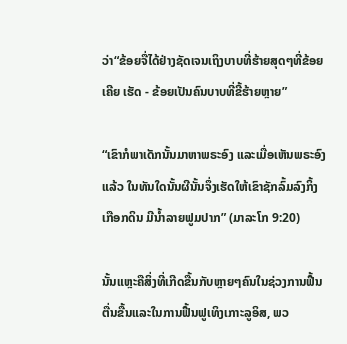ວ່າ“ຂ້ອຍຈື່ໄດ້ຢ່າງຊັດເຈນເຖິງບາບທີ່ຮ້າຍສຸດໆທີ່ຂ້ອຍເຄີຍ ເຮັດ - ຂ້ອຍເປັນຄົນບາບທີ່ຂີ້ຮ້າຍຫຼາຍ”

“ເຂົາກໍພາເດັກນັ້ນມາຫາພຣະອົງ ແລະເມື່ອເຫັນພຣະອົງແລ້ວ ໃນທັນໃດນັ້ນຜີນັ້ນຈຶ່ງເຮັດໃຫ້ເຂົາຊັກລົ້ມລົງກິ້ງເກືອກດິນ ມີນ້ຳລາຍຟູມປາກ” (ມາລະໂກ 9:20)

ນັ້ນແຫຼະຄືສິ່ງທີ່ເກີດຂື້ນກັບຫຼາຍໆຄົນໃນຊ່ວງການຟື້ນຕື່ນຂື້ນແລະໃນການຟື້ນຟູເທິງເກາະລູອິສ, ພວ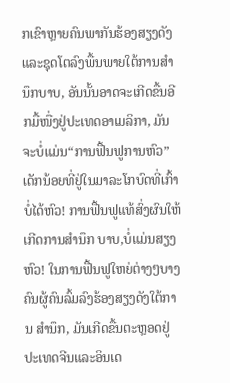ກເຂົາຫຼາຍຄົນພາກັນຮ້ອງສຽງດັງແລະຊຸດໂຕລົງພື້ນພາຍໃຕ້ການສໍານຶກບາບ, ອັນນັ້ນອາດຈະເກີດຂື້ນອີກມື້ໜື່ງຢູ່ປະເທດອາເມລິກາ, ມັນຈະບໍ່ແມ່ນ“ການຟື້ນຟູການຫົວ” ເດັກນ້ອຍທີ່ຢູ່ໃນມາລະໂກບົດທີ່ເກົ້າບໍ່ໄດ້ຫົວ! ການຟື້ນຟູແທ້ສົ່ງຜົນໃຫ້ເກີດການສໍານຶກ ບາບ,ບໍ່ແມ່ນສຽງຫົວ! ໃນການຟື້ນຟູໃຫຍ່ຕ່າງໆບາງຄົນຜູ້ຄົນລົ້ມລົງຮ້ອງສຽງດັງໃຕ້ການ ສໍານຶກ, ມັນເກີດຂື້ນຕະຫຼອດຢູ່ປະເທດຈີນແລະອິນເດ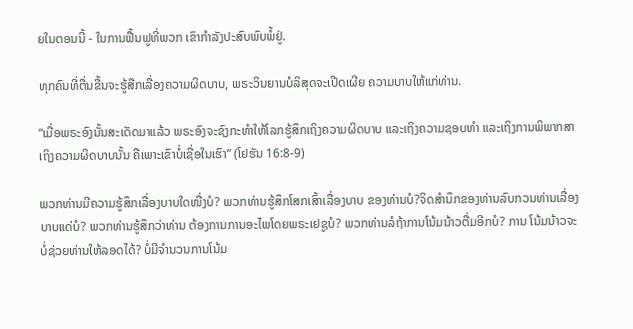ຍໃນຕອນນີ້ - ໃນການຟື້ນຟູທີ່ພວກ ເຂົາກໍາລັງປະສົບພົບພໍ້ຢູ່.

ທຸກຄົນທີ່ຕື່ນຂື້ນຈະຮູ້ສືກເລື່ອງຄວາມຜິດບາບ, ພຣະວິນຍານບໍລິສຸດຈະເປີດເຜີຍ ຄວາມບາບໃຫ້ແກ່ທ່ານ.

“ເມື່ອພຣະອົງນັ້ນສະເດັດມາແລ້ວ ພຣະອົງຈະຊົງກະທຳໃຫ້ໂລກຮູ້ສຶກເຖິງຄວາມຜິດບາບ ແລະເຖິງຄວາມຊອບທຳ ແລະເຖິງການພິພາກສາ ເຖິງຄວາມຜິດບາບນັ້ນ ຄືເພາະເຂົາບໍ່ເຊື່ອໃນເຮົາ” (ໂຢຮັນ 16:8-9)

ພວກທ່ານມີຄວາມຮູ້ສຶກເລື່ອງບາບໃດໜື່ງບໍ? ພວກທ່ານຮູ້ສຶກໂສກເສົ້າເລື່ອງບາບ ຂອງທ່ານບໍ?ຈິດສໍານຶກຂອງທ່ານລົບກວນທ່ານເລື່ອງບາບແດ່ບໍ? ພວກທ່ານຮູ້ສຶກວ່າທ່ານ ຕ້ອງການການອະໄພໂດຍພຣະເຢຊູບໍ? ພວກທ່ານລໍຖ້າການໂນ້ມນ້າວຕື່ມອີກບໍ? ການ ໂນ້ມນ້າວຈະບໍ່ຊ່ວຍທ່ານໃຫ້ລອດໄດ້? ບໍ່ມີຈໍານວນການໂນ້ມ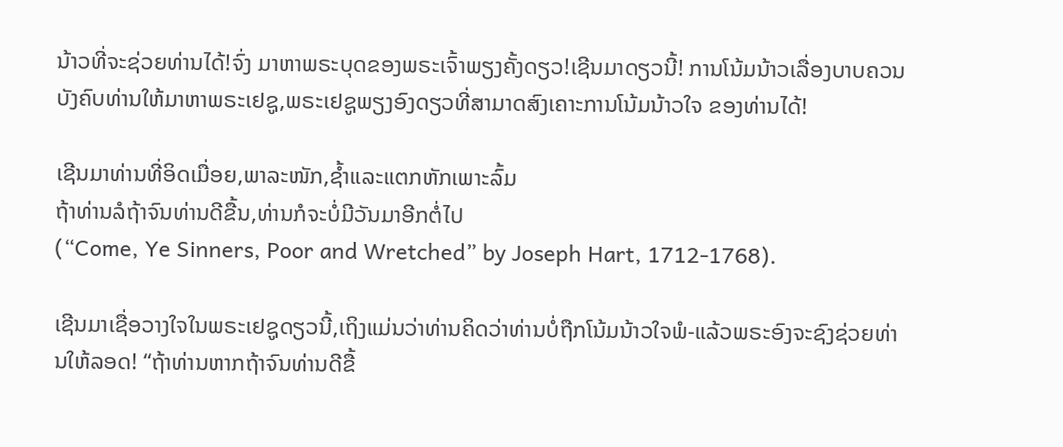ນ້າວທີ່ຈະຊ່ວຍທ່ານໄດ້!ຈົ່ງ ມາຫາພຣະບຸດຂອງພຣະເຈົ້າພຽງຄັ້ງດຽວ!ເຊີນມາດຽວນີ້! ການໂນ້ມນ້າວເລື່ອງບາບຄວນ ບັງຄົບທ່ານໃຫ້ມາຫາພຣະເຢຊູ,ພຣະເຢຊູພຽງອົງດຽວທີ່ສາມາດສົງເຄາະການໂນ້ມນ້າວໃຈ ຂອງທ່ານໄດ້!

ເຊີນມາທ່ານທີ່ອິດເມື່ອຍ,ພາລະໜັກ,ຊໍ້າແລະແຕກຫັກເພາະລົ້ມ
ຖ້າທ່ານລໍຖ້າຈົນທ່ານດີຂື້ນ,ທ່ານກໍຈະບໍ່ມີວັນມາອີກຕໍ່ໄປ
(“Come, Ye Sinners, Poor and Wretched” by Joseph Hart, 1712-1768).

ເຊີນມາເຊື່ອວາງໃຈໃນພຣະເຢຊູດຽວນີ້,ເຖິງແມ່ນວ່າທ່ານຄິດວ່າທ່ານບໍ່ຖືກໂນ້ມນ້າວໃຈພໍ-ແລ້ວພຣະອົງຈະຊົງຊ່ວຍທ່ານໃຫ້ລອດ! “ຖ້າທ່ານຫາກຖ້າຈົນທ່ານດີຂື້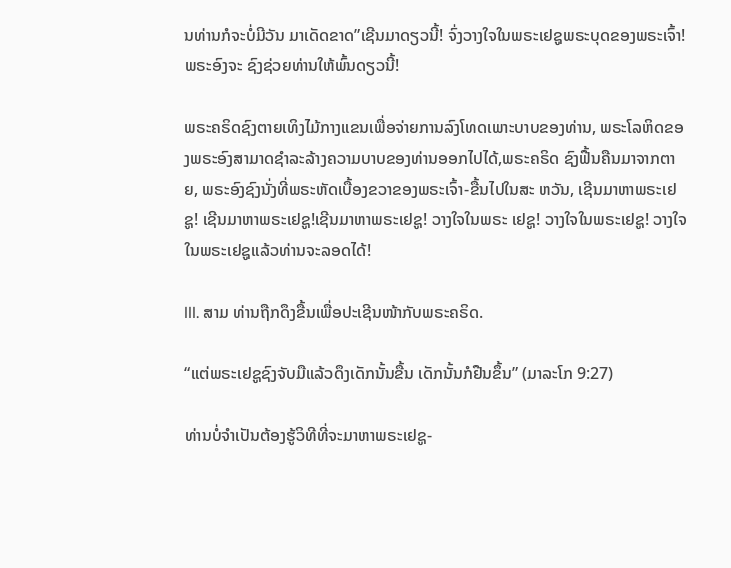ນທ່ານກໍຈະບໍ່ມີວັນ ມາເດັດຂາດ”ເຊີນມາດຽວນີ້! ຈົ່ງວາງໃຈໃນພຣະເຢຊູພຣະບຸດຂອງພຣະເຈົ້າ! ພຣະອົງຈະ ຊົງຊ່ວຍທ່ານໃຫ້ພົ້ນດຽວນີ້!

ພຣະຄຣິດຊົງຕາຍເທິງໄມ້ກາງແຂນເພື່ອຈ່າຍການລົງໂທດເພາະບາບຂອງທ່ານ, ພຣະໂລຫິດຂອງພຣະອົງສາມາດຊໍາລະລ້າງຄວາມບາບຂອງທ່ານອອກໄປໄດ້,ພຣະຄຣິດ ຊົງຟື້ນຄືນມາຈາກຕາຍ, ພຣະອົງຊົງນັ່ງທີ່ພຣະຫັດເບື້ອງຂວາຂອງພຣະເຈົ້າ-ຂື້ນໄປໃນສະ ຫວັນ, ເຊີນມາຫາພຣະເຢຊູ! ເຊີນມາຫາພຣະເຢຊູ!ເຊີນມາຫາພຣະເຢຊູ! ວາງໃຈໃນພຣະ ເຢຊູ! ວາງໃຈໃນພຣະເຢຊູ! ວາງໃຈໃນພຣະເຢຊູແລ້ວທ່ານຈະລອດໄດ້!

III. ສາມ ທ່ານຖືກດຶງຂື້ນເພື່ອປະເຊີນໜ້າກັບພຣະຄຣິດ.

“ແຕ່ພຣະເຢຊູຊົງຈັບມືແລ້ວດຶງເດັກນັ້ນຂື້ນ ເດັກນັ້ນກໍຢືນຂຶ້ນ” (ມາລະໂກ 9:27)

ທ່ານບໍ່ຈໍາເປັນຕ້ອງຮູ້ວິທີທີ່ຈະມາຫາພຣະເຢຊູ-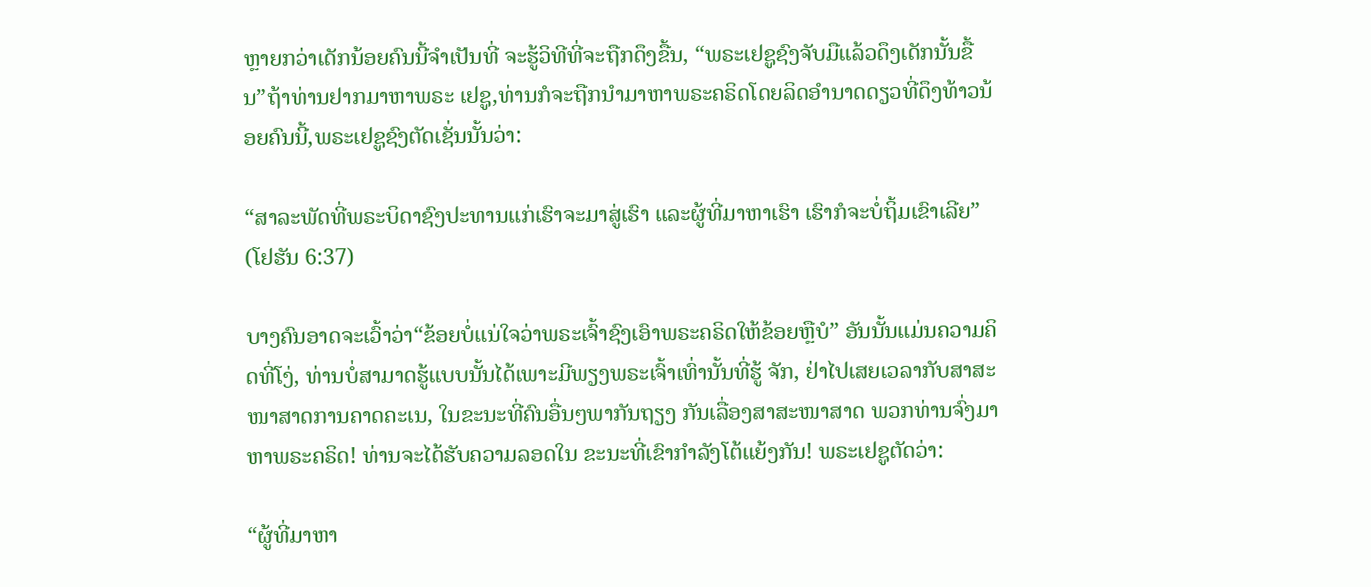ຫຼາຍກວ່າເດັກນ້ອຍຄົນນີ້ຈໍາເປັນທີ່ ຈະຮູ້ວິທີທີ່ຈະຖືກດຶງຂື້ນ, “ພຣະເຢຊູຊົງຈັບມືແລ້ວດຶງເດັກນັ້ນຂື້ນ”ຖ້າທ່ານຢາກມາຫາພຣະ ເຢຊູ,ທ່ານກໍຈະຖືກນໍາມາຫາພຣະຄຣິດໂດຍລິດອໍານາດດຽວທີ່ດຶງທ້າວນ້ອຍຄົນນີ້,ພຣະເຢຊູຊົງຕັດເຊັ່ນນັ້ນວ່າ:

“ສາລະພັດທີ່ພຣະບິດາຊົງປະທານແກ່ເຮົາຈະມາສູ່ເຮົາ ແລະຜູ້ທີ່ມາຫາເຮົາ ເຮົາກໍຈະບໍ່ຖິ້ມເຂົາເລີຍ” (ໂຢຮັນ 6:37)

ບາງຄົນອາດຈະເວົ້າວ່າ“ຂ້ອຍບໍ່ແນ່ໃຈວ່າພຣະເຈົ້າຊົງເອົາພຣະຄຣິດໃຫ້ຂ້ອຍຫຼືບໍ” ອັນນັ້ນແມ່ນຄວາມຄິດທີ່ໂງ່, ທ່ານບໍ່ສາມາດຮູ້ແບບນັ້ນໄດ້ເພາະມີພຽງພຣະເຈົ້າເທົ່ານັ້ນທີ່ຮູ້ ຈັກ, ຢ່າໄປເສຍເວລາກັບສາສະໜາສາດການຄາດຄະເນ, ໃນຂະນະທີ່ຄົນອື່ນໆພາກັນຖຽງ ກັນເລື່ອງສາສະໜາສາດ ພວກທ່ານຈົ່ງມາຫາພຣະຄຣິດ! ທ່ານຈະໄດ້ຮັບຄວາມລອດໃນ ຂະນະທີ່ເຂົາກໍາລັງໂຕ້ແຍ້ງກັນ! ພຣະເຢຊູຕັດວ່າ:

“ຜູ້ທີ່ມາຫາ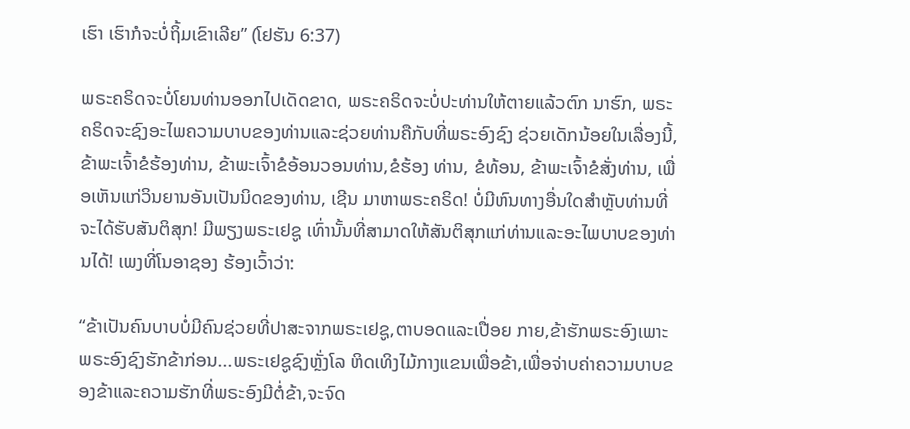ເຮົາ ເຮົາກໍຈະບໍ່ຖິ້ມເຂົາເລີຍ” (ໂຢຮັນ 6:37)

ພຣະຄຣິດຈະບໍ່ໂຍນທ່ານອອກໄປເດັດຂາດ, ພຣະຄຣິດຈະບໍ່ປະທ່ານໃຫ້ຕາຍແລ້ວຕົກ ນາຮົກ, ພຣະຄຣິດຈະຊົງອະໄພຄວາມບາບຂອງທ່ານແລະຊ່ວຍທ່ານຄືກັບທີ່ພຣະອົງຊົງ ຊ່ວຍເດັກນ້ອຍໃນເລື່ອງນີ້, ຂ້າພະເຈົ້າຂໍຮ້ອງທ່ານ, ຂ້າພະເຈົ້າຂໍອ້ອນວອນທ່ານ,ຂໍຮ້ອງ ທ່ານ, ຂໍທ້ອນ, ຂ້າພະເຈົ້າຂໍສັ່ງທ່ານ, ເພື່ອເຫັນແກ່ວິນຍານອັນເປັນນິດຂອງທ່ານ, ເຊີນ ມາຫາພຣະຄຣິດ! ບໍ່ມີຫົນທາງອື່ນໃດສໍາຫຼັບທ່ານທີ່ຈະໄດ້ຮັບສັນຕິສຸກ! ມີພຽງພຣະເຢຊູ ເທົ່ານັ້ນທີ່ສາມາດໃຫ້ສັນຕິສຸກແກ່ທ່ານແລະອະໄພບາບຂອງທ່ານໄດ້! ເພງທີ່ໂນອາຊອງ ຮ້ອງເວົ້າວ່າ:

“ຂ້າເປັນຄົນບາບບໍ່ມີຄົນຊ່ວຍທີ່ປາສະຈາກພຣະເຢຊູ,ຕາບອດແລະເປື່ອຍ ກາຍ,ຂ້າຮັກພຣະອົງເພາະພຣະອົງຊົງຮັກຂ້າກ່ອນ...ພຣະເຢຊູຊົງຫຼັ່ງໂລ ຫິດເທິງໄມ້ກາງແຂນເພື່ອຂ້າ,ເພື່ອຈ່າບຄ່າຄວາມບາບຂອງຂ້າແລະຄວາມຮັກທີ່ພຣະອົງມີຕໍ່ຂ້າ,ຈະຈົດ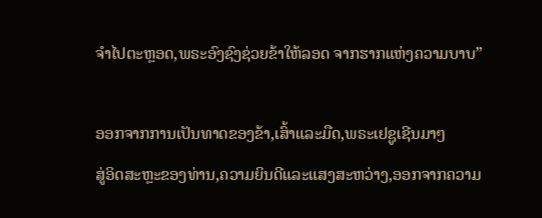ຈໍາໄປຕະຫຼອດ,ພຣະອົງຊົງຊ່ວຍຂ້າໃຫ້ລອດ ຈາກຮາກແຫ່ງຄວາມບາບ”

ອອກຈາກການເປັນທາດຂອງຂ້າ,ເສົ້າແລະມືດ,ພຣະເຢຊູເຊີນມາໆ
ສູ່ອິດສະຫຼະຂອງທ່ານ,ຄວາມຍິນດີແລະແສງສະຫວ່າງ,ອອກຈາກຄວາມ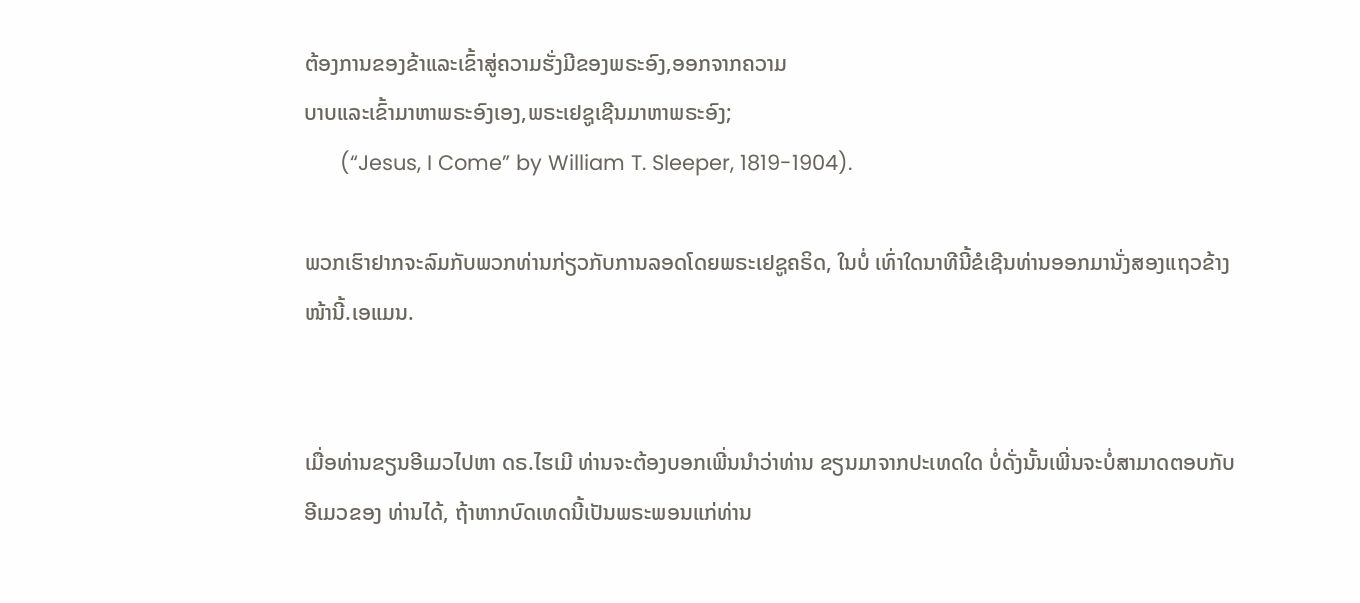ຕ້ອງການຂອງຂ້າແລະເຂົ້າສູ່ຄວາມຮັ່ງມີຂອງພຣະອົງ,ອອກຈາກຄວາມ
ບາບແລະເຂົ້າມາຫາພຣະອົງເອງ,ພຣະເຢຊູເຊີນມາຫາພຣະອົງ;
      (“Jesus, I Come” by William T. Sleeper, 1819-1904).

ພວກເຮົາຢາກຈະລົມກັບພວກທ່ານກ່ຽວກັບການລອດໂດຍພຣະເຢຊູຄຣິດ, ໃນບໍ່ ເທົ່າໃດນາທີນີ້ຂໍເຊີນທ່ານອອກມານັ່ງສອງແຖວຂ້າງໜ້ານີ້.ເອແມນ.


ເມື່ອທ່ານຂຽນອີເມວໄປຫາ ດຣ.ໄຮເມີ ທ່ານຈະຕ້ອງບອກເພີ່ນນໍາວ່າທ່ານ ຂຽນມາຈາກປະເທດໃດ ບໍ່ດັ່ງນັ້ນເພີ່ນຈະບໍ່ສາມາດຕອບກັບອີເມວຂອງ ທ່ານໄດ້, ຖ້າຫາກບົດເທດນີ້ເປັນພຣະພອນແກ່ທ່ານ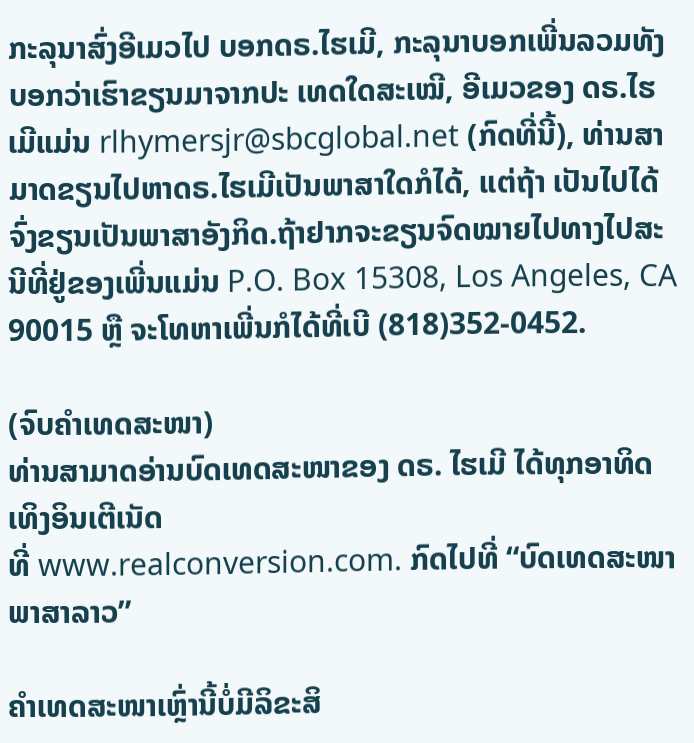ກະລຸນາສົ່ງອີເມວໄປ ບອກດຣ.ໄຮເມີ, ກະລຸນາບອກເພີ່ນລວມທັງບອກວ່າເຮົາຂຽນມາຈາກປະ ເທດໃດສະເໝີ, ອີເມວຂອງ ດຣ.ໄຮເມີແມ່ນ rlhymersjr@sbcglobal.net (ກົດທີ່ນີ້), ທ່ານສາມາດຂຽນໄປຫາດຣ.ໄຮເມີເປັນພາສາໃດກໍໄດ້, ແຕ່ຖ້າ ເປັນໄປໄດ້ຈົ່ງຂຽນເປັນພາສາອັງກິດ.ຖ້າຢາກຈະຂຽນຈົດໝາຍໄປທາງໄປສະນີທີ່ຢູ່ຂອງເພີ່ນແມ່ນ P.O. Box 15308, Los Angeles, CA 90015 ຫຼື ຈະໂທຫາເພີ່ນກໍໄດ້ທີ່ເບີ (818)352-0452.

(ຈົບຄຳເທດສະໜາ)
ທ່ານສາມາດອ່ານບົດເທດສະໜາຂອງ ດຣ. ໄຮເມີ ໄດ້ທຸກອາທິດເທິງອິນເຕີເນັດ
ທີ່ www.realconversion.com. ກົດໄປທີ່ “ບົດເທດສະໜາ ພາສາລາວ”

ຄໍາເທດສະໜາເຫຼົ່ານີ້ບໍ່ມີລິຂະສິ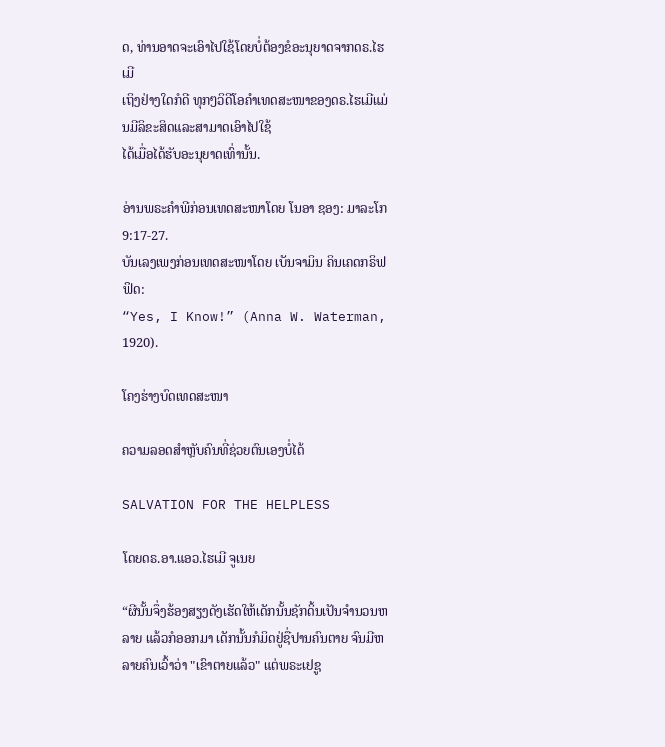ດ, ທ່ານອາດຈະເອົາໄປໃຊ້ໂດຍບໍ່ຕ້ອງຂໍອະນຸຍາດຈາກດຣ.ໄຮເມີ
ເຖິງຢ່າງໃດກໍດີ ທຸກໆວິດີໂອຄໍາເທດສະໜາຂອງດຣ.ໄຮເມີແມ່ນມີລິຂະສິດແລະສາມາດເອົາໄປໃຊ້
ໄດ້ເມື່ອໄດ້ຮັບອະນຸຍາດເທົ່ານັ້ນ.

ອ່ານພຣະຄໍາພີກ່ອນເທດສະໜາໂດຍ ໂນອາ ຊອງ: ມາລະໂກ 9:17-27.
ບັນເລງເພງກ່ອນເທດສະໜາໂດຍ ເບັນຈາມິນ ຄິນເຄດກຣິຟຟິດ:
“Yes, I Know!” (Anna W. Waterman, 1920).

ໂຄງຮ່າງບົດເທດສະໜາ

ຄວາມລອດສໍາຫຼັບຄົນທີ່ຊ່ວຍຕົນເອງບໍ່ໄດ້

SALVATION FOR THE HELPLESS

ໂດຍດຣ.ອາ.ແອວ.ໄຮເມີ ຈູເນຍ

“ຜີນັ້ນຈຶ່ງຮ້ອງສຽງດັງເຮັດໃຫ້ເດັກນັ້ນຊັກດິ້ນເປັນຈຳນວນຫລາຍ ແລ້ວກໍອອກມາ ເດັກນັ້ນກໍມິດຢູ່ຊື່ປານຄົນຕາຍ ຈົນມີຫລາຍຄົນເວົ້າວ່າ "ເຂົາຕາຍແລ້ວ" ແຕ່ພຣະເຢຊູ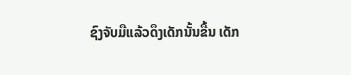ຊົງຈັບມືແລ້ວດຶງເດັກນັ້ນຂື້ນ ເດັກ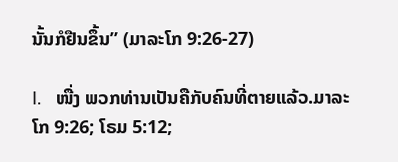ນັ້ນກໍຢືນຂຶ້ນ” (ມາລະໂກ 9:26-27)

I.   ໜື່ງ ພວກທ່ານເປັນຄືກັບຄົນທີ່ຕາຍແລ້ວ.ມາລະໂກ 9:26; ໂຣມ 5:12;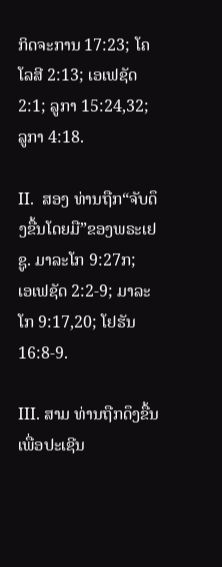ກິດຈະການ 17:23; ໂຄໂລສີ 2:13; ເອເຟຊັດ 2:1; ລູກາ 15:24,32;
ລູກາ 4:18.

II.  ສອງ ທ່ານຖືກ“ຈັບດຶງຂື້ນໂດຍມື”ຂອງພຣະເຢຊູ. ມາລະໂກ 9:27ກ;
ເອເຟຊັດ 2:2-9; ມາລະໂກ 9:17,20; ໂຢຮັນ 16:8-9.

III. ສາມ ທ່ານຖືກດຶງຂື້ນເພື່ອປະເຊີນ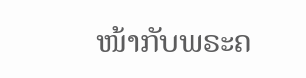ໜ້າກັບພຣະຄ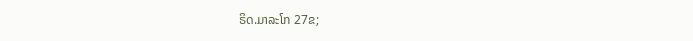ຣິດ.ມາລະໂກ 27ຂ;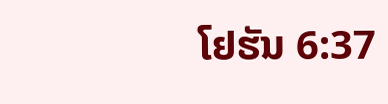ໂຢຮັນ 6:37